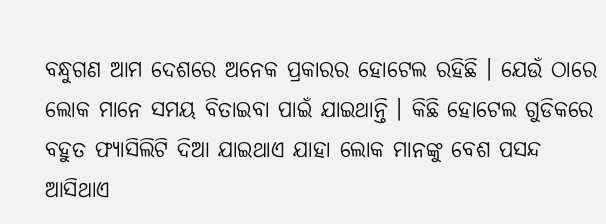ବନ୍ଧୁଗଣ ଆମ ଦେଶରେ ଅନେକ ପ୍ରକାରର ହୋଟେଲ ରହିଛି । ଯେଉଁ ଠାରେ ଲୋକ ମାନେ ସମୟ ବିତାଇବା ପାଇଁ ଯାଇଥାନ୍ତି । କିଛି ହୋଟେଲ ଗୁଡିକରେ ବହୁତ ଫ୍ୟାସିଲିଟି ଦିଆ ଯାଇଥାଏ ଯାହା ଲୋକ ମାନଙ୍କୁ ବେଶ ପସନ୍ଦ ଆସିଥାଏ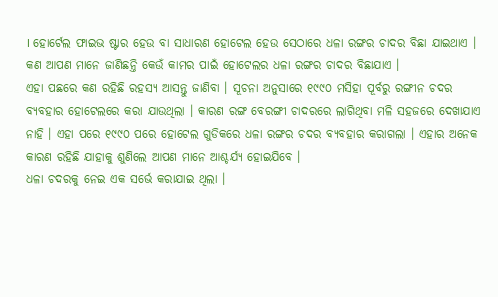। ହୋର୍ଟେଲ ଫାଇଭ ଷ୍ଟାର ହେଉ ବା ସାଧାରଣ ହୋଟେଲ ହେଉ ସେଠାରେ ଧଳା ରଙ୍ଗର ଚାଦର ବିଛା ଯାଇଥାଏ । କଣ ଆପଣ ମାନେ ଜାଣିଛନ୍ତି କେଉଁ କାମର ପାଇଁ ହୋଟେଲର ଧଳା ରଙ୍ଗର ଚାଦର ବିଛାଯାଏ ।
ଏହା ପଛରେ କଣ ରହିଛି ରହସ୍ୟ ଆସନ୍ତୁ ଜାଣିବା । ସୂଚନା ଅନୁସାରେ ୧୯୯୦ ମସିହା ପୂର୍ବରୁ ରଙ୍ଗୀନ ଚଦର ବ୍ୟବହାର ହୋଟେଲରେ କରା ଯାଉଥିଲା । କାରଣ ରଙ୍ଗ ବେରଙ୍ଗୀ ଚାଦରରେ ଲାଗିଥିବା ମଳି ସହଜରେ ଦେଖାଯାଏ ନାହି । ଏହା ପରେ ୧୯୯୦ ପରେ ହୋଟେଲ ଗୁଡିକରେ ଧଳା ରଙ୍ଗର ଚଦର ବ୍ୟବହାର କରାଗଲା । ଏହାର ଅନେକ କାରଣ ରହିଛି ଯାହାକୁ ଶୁଣିଲେ ଆପଣ ମାନେ ଆଶ୍ଚର୍ଯ୍ୟ ହୋଇଯିବେ ।
ଧଳା ଚଦରକୁ ନେଇ ଏକ ସର୍ଭେ କରାଯାଇ ଥିଲା ।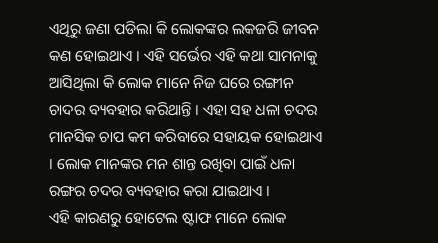ଏଥିରୁ ଜଣା ପଡିଲା କି ଲୋକଙ୍କର ଲକଜରି ଜୀବନ କଣ ହୋଇଥାଏ । ଏହି ସର୍ଭେର ଏହି କଥା ସାମନାକୁ ଆସିଥିଲା କି ଲୋକ ମାନେ ନିଜ ଘରେ ରଙ୍ଗୀନ ଚାଦର ବ୍ୟବହାର କରିଥାନ୍ତି । ଏହା ସହ ଧଳା ଚଦର ମାନସିକ ଚାପ କମ କରିବାରେ ସହାୟକ ହୋଇଥାଏ । ଲୋକ ମାନଙ୍କର ମନ ଶାନ୍ତ ରଖିବା ପାଇଁ ଧଳା ରଙ୍ଗର ଚଦର ବ୍ୟବହାର କରା ଯାଇଥାଏ ।
ଏହି କାରଣରୁ ହୋଟେଲ ଷ୍ଟାଫ ମାନେ ଲୋକ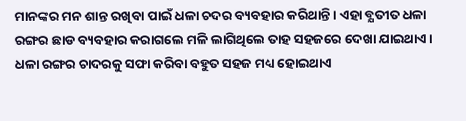ମାନଙ୍କର ମନ ଶାନ୍ତ ରଖିବା ପାଇଁ ଧଳା ଚଦର ବ୍ୟବହାର କରିଥାନ୍ତି । ଏହା ବ୍ଯତୀତ ଧଳା ରଙ୍ଗର ଛାଡ ବ୍ୟବହାର କରାଗଲେ ମଳି ଲାଗିଥିଲେ ତାହ ସହଜରେ ଦେଖା ଯାଇଥାଏ । ଧଳା ରଙ୍ଗର ଚାଦରକୁ ସଫା କରିବା ବହୁତ ସହଜ ମଧ୍ୟ ହୋଇଥାଏ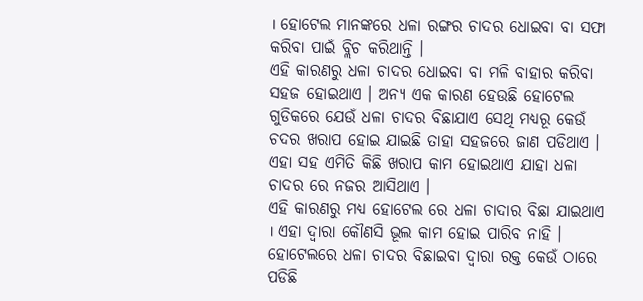। ହୋଟେଲ ମାନଙ୍କରେ ଧଳା ରଙ୍ଗର ଚାଦର ଧୋଇବା ବା ସଫା କରିବା ପାଇଁ ବ୍ଲିଚ କରିଥାନ୍ତି ।
ଏହି କାରଣରୁ ଧଳା ଚାଦର ଧୋଇବା ବା ମଳି ବାହାର କରିବା ସହଜ ହୋଇଥାଏ । ଅନ୍ୟ ଏକ କାରଣ ହେଉଛି ହୋଟେଲ ଗୁଡିକରେ ଯେଉଁ ଧଳା ଚାଦର ବିଛାଯାଏ ସେଥି ମଧ୍ୟରୂ କେଉଁ ଚଦର ଖରାପ ହୋଇ ଯାଇଛି ତାହା ସହଜରେ ଜାଣ ପଡିଥାଏ । ଏହା ସହ ଏମିତି କିଛି ଖରାପ କାମ ହୋଇଥାଏ ଯାହା ଧଳା ଚାଦର ରେ ନଜର ଆସିଥାଏ ।
ଏହି କାରଣରୁ ମଧ୍ୟ ହୋଟେଲ ରେ ଧଳା ଚାଦାର ବିଛା ଯାଇଥାଏ । ଏହା ଦ୍ଵାରା କୌଣସି ଭୂଲ କାମ ହୋଇ ପାରିବ ନାହି । ହୋଟେଲରେ ଧଳା ଚାଦର ବିଛାଇବା ଦ୍ଵାରା ରକ୍ତ କେଉଁ ଠାରେ ପଡିଛି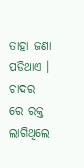ତାହା ଜଣା ପଡିଥାଏ । ଚାଦର ରେ ରକ୍ତ ଲାଗିଥିଲେ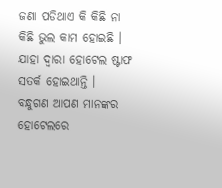ଜଣା ପଡିଥାଏ କି କିଛି ନା କିଛି ଭୁଲ କାମ ହୋଇଛି । ଯାହା ଦ୍ଵାରା ହୋଟେଲ ଷ୍ଟାଫ ସତର୍କ ହୋଇଥାନ୍ତି ।
ବନ୍ଧୁଗଣ ଆପଣ ମାନଙ୍କର ହୋଟେଲରେ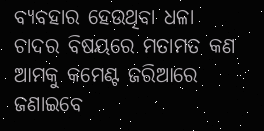ବ୍ୟବହାର ହେଉଥିବା ଧଳା ଚାଦର ବିଷୟରେ ମତାମତ କଣ ଆମକୁ କମେଣ୍ଟ ଜରିଆରେ ଜଣାଇବେ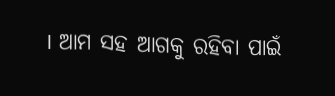। ଆମ ସହ ଆଗକୁ ରହିବା ପାଇଁ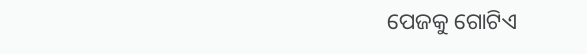ପେଜକୁ ଗୋଟିଏ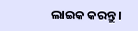ଲାଇକ କରନ୍ତୁ ।